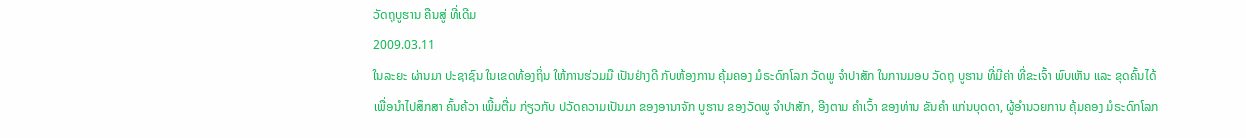ວັດຖຸບູຮານ ຄືນສູ່ ທີ່ເດີມ
2009.03.11
ໃນລະຍະ ຜ່ານມາ ປະຊາຊົນ ໃນເຂດທ້ອງຖິ່ນ ໃຫ້ການຮ່ວມມື ເປັນຢ່າງດີ ກັບຫ້ອງການ ຄຸ້ມຄອງ ມໍຣະດົກໂລກ ວັດພູ ຈໍາປາສັກ ໃນການມອບ ວັດຖຸ ບູຮານ ທີ່ມີຄ່າ ທີ່ຂະເຈົ້າ ພົບເຫັນ ແລະ ຂຸດຄົ້ນໄດ້ ເພື່ອນໍາໄປສຶກສາ ຄົ້ນຄ້ວາ ເພີ້ມຕື່ມ ກ່ຽວກັບ ປວັດຄວາມເປັນມາ ຂອງອານາຈັກ ບູຮານ ຂອງວັດພູ ຈໍາປາສັກ, ອີງຕາມ ຄໍາເວົ້າ ຂອງທ່ານ ຂັນຄໍາ ແກ່ນບຸດດາ, ຜູ້ອໍານວຍການ ຄຸ້ມຄອງ ມໍຣະດົກໂລກ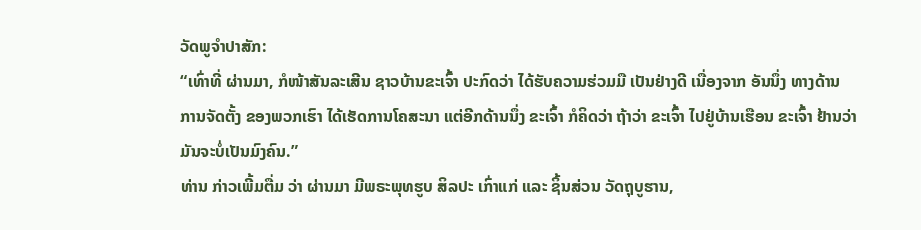ວັດພູຈໍາປາສັກ:
“ເທົ່າທີ່ ຜ່ານມາ, ກໍໜ້າສັນລະເສີນ ຊາວບ້ານຂະເຈົ້າ ປະກົດວ່າ ໄດ້ຮັບຄວາມຮ່ວມມື ເປັນຢ່າງດີ ເນື່ອງຈາກ ອັນນຶ່ງ ທາງດ້ານ ການຈັດຕັ້ງ ຂອງພວກເຮົາ ໄດ້ເຮັດການໂຄສະນາ ແຕ່ອີກດ້ານນຶ່ງ ຂະເຈົ້າ ກໍຄິດວ່າ ຖ້າວ່າ ຂະເຈົ້າ ໄປຢູ່ບ້ານເຮືອນ ຂະເຈົ້າ ຢ້ານວ່າ ມັນຈະບໍ່ເປັນມົງຄົນ.”
ທ່ານ ກ່າວເພີ້ມຕື່ມ ວ່າ ຜ່ານມາ ມີພຣະພຸທຮູບ ສິລປະ ເກົ່າແກ່ ແລະ ຊິ້ນສ່ວນ ວັດຖຸບູຮານ,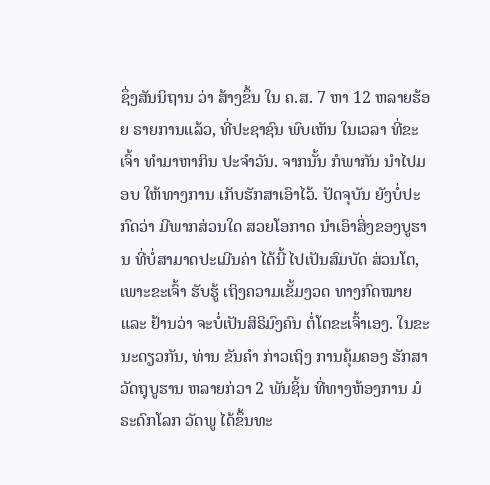ຊຶ່ງສັນນິຖານ ວ່າ ສ້າງຂຶ້ນ ໃນ ຄ.ສ. 7 ຫາ 12 ຫລາຍຮ້ອຍ ຣາຍການແລ້ວ, ທີ່ປະຊາຊົນ ພົບເຫັນ ໃນເວລາ ທີ່ຂະເຈົ້າ ທໍາມາຫາກິນ ປະຈໍາວັນ. ຈາກນັ້ນ ກໍພາກັນ ນໍາໄປມອບ ໃຫ້ທາງການ ເກັບຮັກສາເອົາໄວ້. ປັດຈຸບັນ ຍັງບໍ່ປະກົດວ່າ ມີພາກສ່ວນໃດ ສວຍໂອກາດ ນໍາເອົາສິ່ງຂອງບູຮານ ທີ່ບໍ່ສາມາດປະເມີນຄ່າ ໄດ້ນີ້ ໄປເປັນສົມບັດ ສ່ວນໂຕ, ເພາະຂະເຈົ້າ ຮັບຮູ້ ເຖິງຄວາມເຂັ້ມງວດ ທາງກົດໝາຍ ແລະ ຢ້ານວ່າ ຈະບໍ່ເປັນສິຣິມົງຄົນ ຕໍ່ໂຕຂະເຈົ້າເອງ. ໃນຂະນະດຽວກັນ, ທ່ານ ຂັນຄໍາ ກ່າວເຖິງ ການຄຸ້ມຄອງ ຮັກສາ ວັດຖຸບູຮານ ຫລາຍກ່ວາ 2 ພັນຊິ້ນ ທີ່ທາງຫ້ອງການ ມໍຣະດົກໂລກ ວັດພູ ໄດ້ຂຶ້ນທະ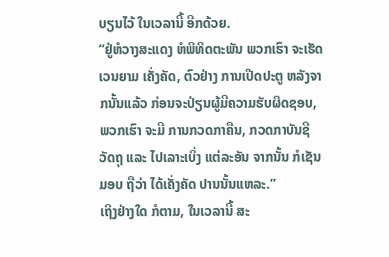ບຽນໄວ້ ໃນເວລານີ້ ອີກດ້ວຍ.
“ຢູ່ຫໍວາງສະແດງ ຫໍພິທິດຕະພັນ ພວກເຮົາ ຈະເຮັດເວນຍາມ ເຄັ່ງຄັດ, ຕົວຢ່າງ ການເປີດປະຕູ ຫລັງຈາກນັ້ນແລ້ວ ກ່ອນຈະປ່ຽນຜູ້ມີຄວາມຮັບຜິດຊອບ, ພວກເຮົາ ຈະມີ ການກວດກາຄືນ, ກວດກາບັນຊີ ວັດຖຸ ແລະ ໄປເລາະເບິ່ງ ແຕ່ລະອັນ ຈາກນັ້ນ ກໍເຊັນມອບ ຖືວ່າ ໄດ້ເຄັ່ງຄັດ ປານນັ້ນແຫລະ.”
ເຖິງຢ່າງໃດ ກໍຕາມ, ໃນເວລານີ້ ສະ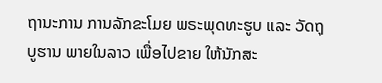ຖານະການ ການລັກຂະໂມຍ ພຣະພຸດທະຮູບ ແລະ ວັດຖຸບູຮານ ພາຍໃນລາວ ເພື່ອໄປຂາຍ ໃຫ້ນັກສະ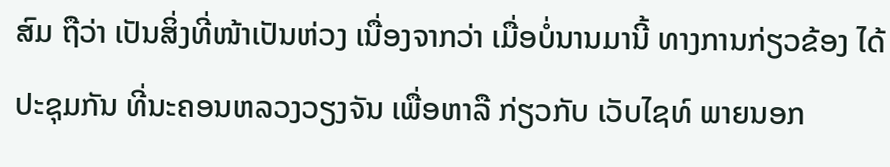ສົມ ຖືວ່າ ເປັນສິ່ງທີ່ໜ້າເປັນຫ່ວງ ເນື່ອງຈາກວ່າ ເມື່ອບໍ່ນານມານີ້ ທາງການກ່ຽວຂ້ອງ ໄດ້ປະຊຸມກັນ ທີ່ນະຄອນຫລວງວຽງຈັນ ເພື່ອຫາລື ກ່ຽວກັບ ເວັບໄຊທ໌ ພາຍນອກ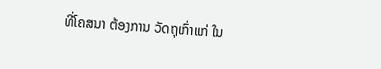ທີ່ໂຄສນາ ຕ້ອງການ ວັດຖຸເກົ່າແກ່ ໃນ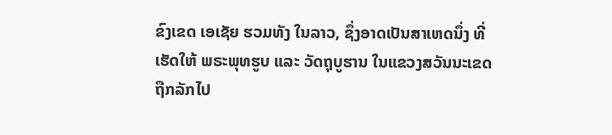ຂົງເຂດ ເອເຊັຍ ຮວມທັງ ໃນລາວ, ຊຶ່ງອາດເປັນສາເຫດນຶ່ງ ທີ່ເຮັດໃຫ້ ພຣະພຸທຮູບ ແລະ ວັດຖຸບູຮານ ໃນແຂວງສວັນນະເຂດ ຖືກລັກໄປ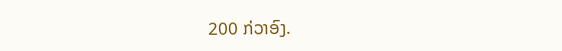200 ກ່ວາອົງ.